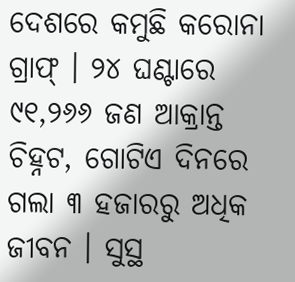ଦେଶରେ କମୁଛି କରୋନା ଗ୍ରାଫ୍ । ୨୪ ଘଣ୍ଟାରେ ୯୧,୨୬୬ ଜଣ ଆକ୍ରାନ୍ତ ଚିହ୍ନଟ, ଗୋଟିଏ ଦିନରେ ଗଲା ୩ ହଜାରରୁ ଅଧିକ ଜୀବନ । ସୁସ୍ଥ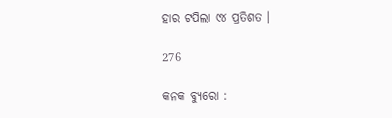ହାର ଟପିଲା ୯୪ ପ୍ରତିଶତ ।

276

କନକ ବ୍ୟୁରୋ :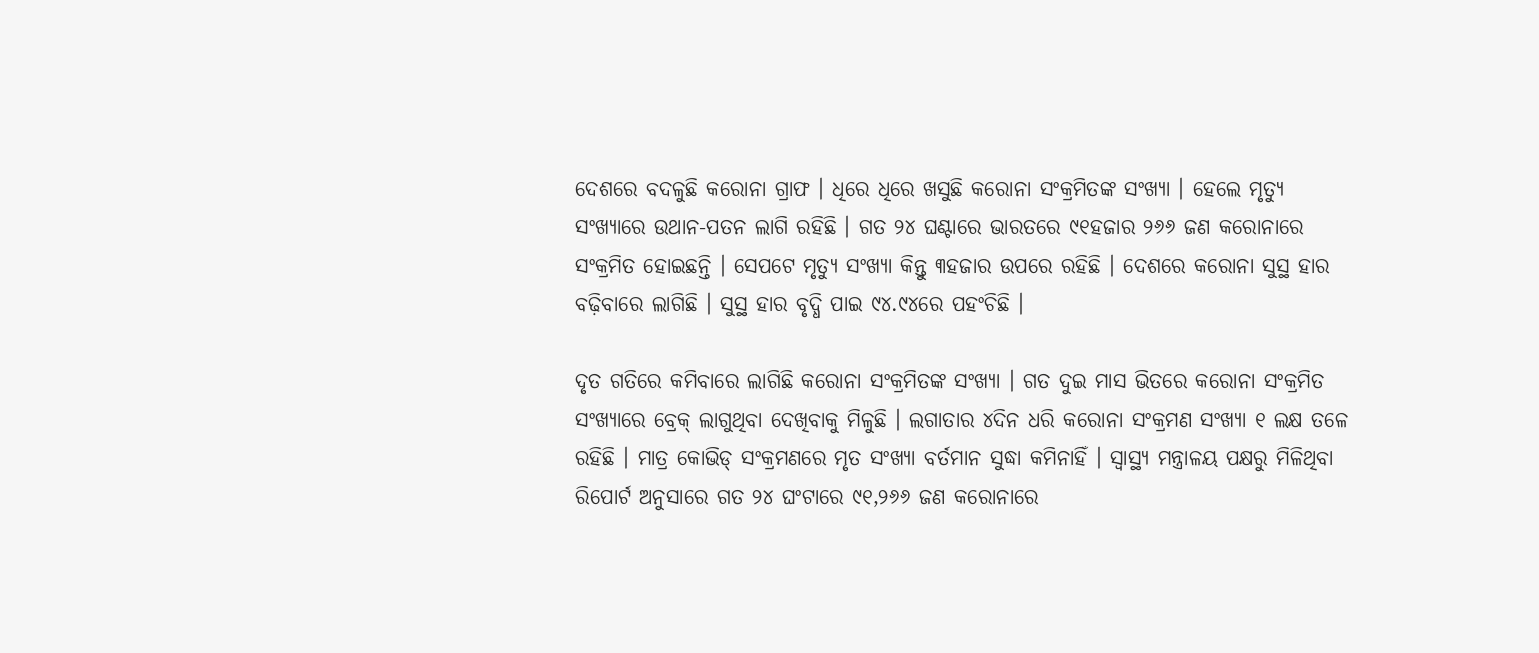ଦେଶରେ ବଦଳୁଛି କରୋନା ଗ୍ରାଫ । ଧିରେ ଧିରେ ଖସୁଛି କରୋନା ସଂକ୍ରମିତଙ୍କ ସଂଖ୍ୟା । ହେଲେ ମୃତ୍ୟୁ ସଂଖ୍ୟାରେ ଉଥାନ-ପତନ ଲାଗି ରହିଛି । ଗତ ୨୪ ଘଣ୍ଟାରେ ଭାରତରେ ୯୧ହଜାର ୨୬୬ ଜଣ କରୋନାରେ ସଂକ୍ରମିତ ହୋଇଛନ୍ତି । ସେପଟେ ମୃତ୍ୟୁ ସଂଖ୍ୟା କିନ୍ତୁ ୩ହଜାର ଉପରେ ରହିଛି । ଦେଶରେ କରୋନା ସୁସ୍ଥ ହାର ବଢ଼ିବାରେ ଲାଗିଛି । ସୁସ୍ଥ ହାର ବୃଦ୍ଧି ପାଇ ୯୪.୯୪ରେ ପହଂଚିଛି ।

ଦୃତ ଗତିରେ କମିବାରେ ଲାଗିଛି କରୋନା ସଂକ୍ରମିତଙ୍କ ସଂଖ୍ୟା । ଗତ ଦୁଇ ମାସ ଭିତରେ କରୋନା ସଂକ୍ରମିତ ସଂଖ୍ୟାରେ ବ୍ରେକ୍ ଲାଗୁଥିବା ଦେଖିବାକୁ ମିଳୁଛି । ଲଗାତାର ୪ଦିନ ଧରି କରୋନା ସଂକ୍ରମଣ ସଂଖ୍ୟା ୧ ଲକ୍ଷ ତଳେ ରହିଛି । ମାତ୍ର କୋଭିଡ୍ ସଂକ୍ରମଣରେ ମୃତ ସଂଖ୍ୟା ବର୍ତମାନ ସୁଦ୍ଧା କମିନାହିଁ । ସ୍ୱାସ୍ଥ୍ୟ ମନ୍ତ୍ରାଳୟ ପକ୍ଷରୁ ମିଳିଥିବା ରିପୋର୍ଟ ଅନୁସାରେ ଗତ ୨୪ ଘଂଟାରେ ୯୧,୨୬୬ ଜଣ କରୋନାରେ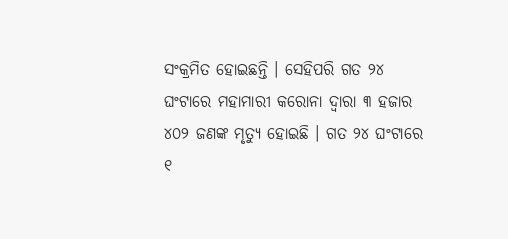ସଂକ୍ରମିତ ହୋଇଛନ୍ତି । ସେହିପରି ଗତ ୨୪ ଘଂଟାରେ ମହାମାରୀ କରୋନା ଦ୍ୱାରା ୩ ହଜାର ୪୦୨ ଜଣଙ୍କ ମୃତ୍ୟୁ ହୋଇଛି । ଗତ ୨୪ ଘଂଟାରେ ୧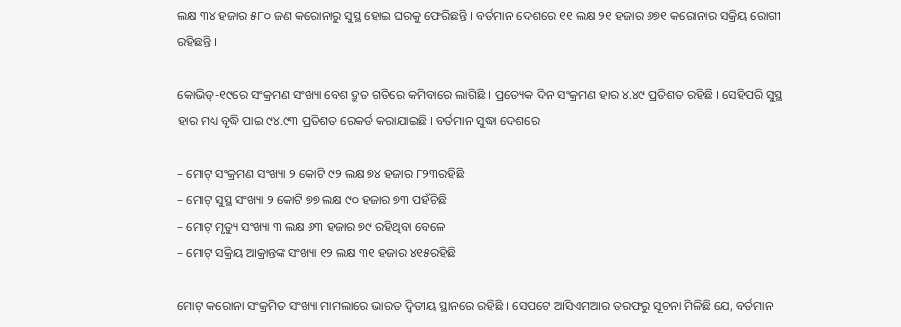ଲକ୍ଷ ୩୪ ହଜାର ୫୮୦ ଜଣ କରୋନାରୁ ସୁସ୍ଥ ହୋଇ ଘରକୁ ଫେରିଛନ୍ତି । ବର୍ତମାନ ଦେଶରେ ୧୧ ଲକ୍ଷ ୨୧ ହଜାର ୬୭୧ କରୋନାର ସକ୍ରିୟ ରୋଗୀ ରହିଛନ୍ତି ।

କୋଭିଡ୍-୧୯ରେ ସଂକ୍ରମଣ ସଂଖ୍ୟା ବେଶ ଦ୍ରୁତ ଗତିରେ କମିବାରେ ଲାଗିଛି । ପ୍ରତ୍ୟେକ ଦିନ ସଂକ୍ରମଣ ହାର ୪.୪୯ ପ୍ରତିଶତ ରହିଛି । ସେହିପରି ସୁସ୍ଥ ହାର ମଧ୍ୟ ବୃଦ୍ଧି ପାଇ ୯୪.୯୩ ପ୍ରତିଶତ ରେକର୍ଡ କରାଯାଇଛି । ବର୍ତମାନ ସୁଦ୍ଧା ଦେଶରେ

– ମୋଟ୍ ସଂକ୍ରମଣ ସଂଖ୍ୟା ୨ କୋଟି ୯୨ ଲକ୍ଷ ୭୪ ହଜାର ୮୨୩ରହିଛି
– ମୋଟ୍ ସୁସ୍ଥ ସଂଖ୍ୟା ୨ କୋଟି ୭୭ ଲକ୍ଷ ୯୦ ହଜାର ୭୩ ପହଁଚିଛି
– ମୋଟ୍ ମୃତ୍ୟୁ ସଂଖ୍ୟା ୩ ଲକ୍ଷ ୬୩ ହଜାର ୭୯ ରହିଥିବା ବେଳେ
– ମୋଟ୍ ସକ୍ରିୟ ଆକ୍ରାନ୍ତଙ୍କ ସଂଖ୍ୟା ୧୨ ଲକ୍ଷ ୩୧ ହଜାର ୪୧୫ରହିଛି

ମୋଟ୍ କରୋନା ସଂକ୍ରମିତ ସଂଖ୍ୟା ମାମଲାରେ ଭାରତ ଦ୍ୱିତୀୟ ସ୍ଥାନରେ ରହିଛି । ସେପଟେ ଆସିଏମଆର ତରଫରୁ ସୂଚନା ମିଳିଛି ଯେ, ବର୍ତମାନ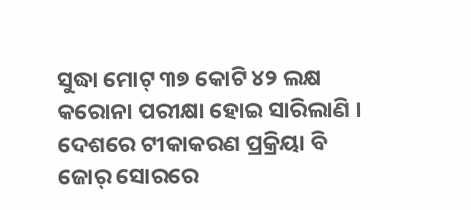ସୁଦ୍ଧା ମୋଟ୍ ୩୭ କୋଟି ୪୨ ଲକ୍ଷ କରୋନା ପରୀକ୍ଷା ହୋଇ ସାରିଲାଣି । ଦେଶରେ ଟୀକାକରଣ ପ୍ରକ୍ରିୟା ବି ଜୋର୍ ସୋରରେ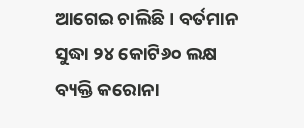ଆଗେଇ ଚାଲିଛି । ବର୍ତମାନ ସୁଦ୍ଧା ୨୪ କୋଟି୬୦ ଲକ୍ଷ ବ୍ୟକ୍ତି କରୋନା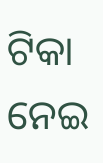ଟିକା ନେଇ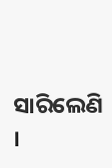ସାରିଲେଣି ।